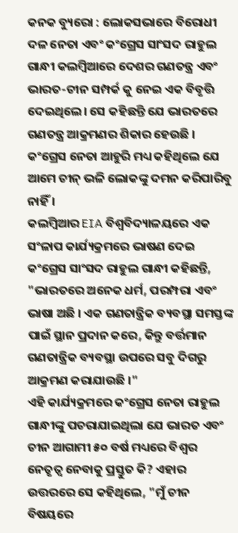କନକ ବ୍ୟୁରୋ : ଲୋକସଭାରେ ବିରୋଧୀ ଦଳ ନେତା ଏବଂ କଂଗ୍ରେସ ସାଂସଦ ରାହୁଲ ଗାନ୍ଧୀ କଲମ୍ବିଆରେ ଦେଶର ଗଣତନ୍ତ୍ର ଏବଂ ଭାରତ-ଚୀନ ସମ୍ପର୍କ କୁ ନେଇ ଏକ ବିବୃତ୍ତି ଦେଇଥିଲେ। ସେ କହିଛନ୍ତି ଯେ ଭାରତରେ ଗଣତନ୍ତ୍ର ଆକ୍ରମଣର ଶିକାର ହେଉଛି । କଂଗ୍ରେସ ନେତା ଆହୁରି ମଧ୍ୟ କହିଥିଲେ ଯେ ଆମେ ଚୀନ୍ ଭଳି ଲୋକଙ୍କୁ ଦମନ କରିପାରିବୁ ନାହିଁ ।
କଲମ୍ବିଆର EIA ବିଶ୍ୱବିଦ୍ୟାଳୟରେ ଏକ ସଂଳାପ କାର୍ଯ୍ୟକ୍ରମରେ ଭାଷଣ ଦେଇ କଂଗ୍ରେସ ସାଂସଦ ରାହୁଲ ଗାନ୍ଧୀ କହିଛନ୍ତି, "ଭାରତରେ ଅନେକ ଧର୍ମ, ପରମ୍ପରା ଏବଂ ଭାଷା ଅଛି । ଏକ ଗଣତାନ୍ତ୍ରିକ ବ୍ୟବସ୍ଥା ସମସ୍ତଙ୍କ ପାଇଁ ସ୍ଥାନ ପ୍ରଦାନ କରେ, କିନ୍ତୁ ବର୍ତ୍ତମାନ ଗଣତାନ୍ତ୍ରିକ ବ୍ୟବସ୍ଥା ଉପରେ ସବୁ ଦିଗରୁ ଆକ୍ରମଣ କରାଯାଉଛି ।"
ଏହି କାର୍ଯ୍ୟକ୍ରମରେ କଂଗ୍ରେସ ନେତା ରାହୁଲ ଗାନ୍ଧୀଙ୍କୁ ପଚରାଯାଇଥିଲା ଯେ ଭାରତ ଏବଂ ଚୀନ ଆଗାମୀ ୫୦ ବର୍ଷ ମଧ୍ୟରେ ବିଶ୍ୱର ନେତୃତ୍ୱ ନେବାକୁ ପ୍ରସ୍ତୁତ କି? ଏହାର ଉତ୍ତରରେ ସେ କହିଥିଲେ, "ମୁଁ ଚୀନ ବିଷୟରେ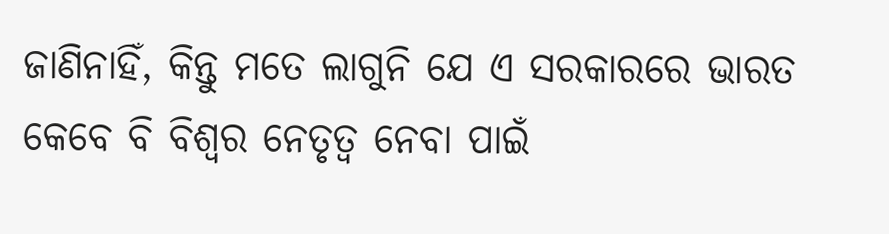ଜାଣିନାହିଁ, କିନ୍ତୁ ମତେ ଲାଗୁନି ଯେ ଏ ସରକାରରେ ଭାରତ କେବେ ବି ବିଶ୍ୱର ନେତୃତ୍ବ ନେବା ପାଇଁ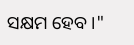ସକ୍ଷମ ହେବ ।"